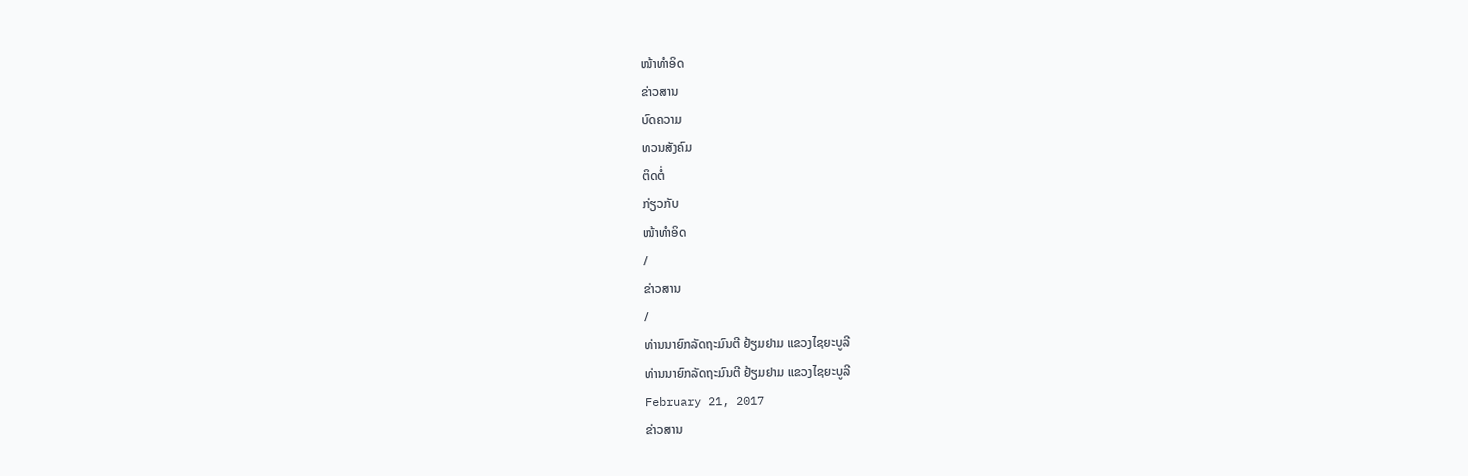ໜ້າທຳອິດ
ຂ່າວສານ
ບົດຄວາມ
ທວນສັງຄົມ
ຕິດຕໍ່
ກ່ຽວກັບ
ໜ້າທຳອິດ
/
ຂ່າວສານ
/
ທ່ານນາຍົກລັດຖະມົນຕີ ຢ້ຽມຢາມ ແຂວງໄຊຍະບູລີ
ທ່ານນາຍົກລັດຖະມົນຕີ ຢ້ຽມຢາມ ແຂວງໄຊຍະບູລີ
February 21, 2017
ຂ່າວສານ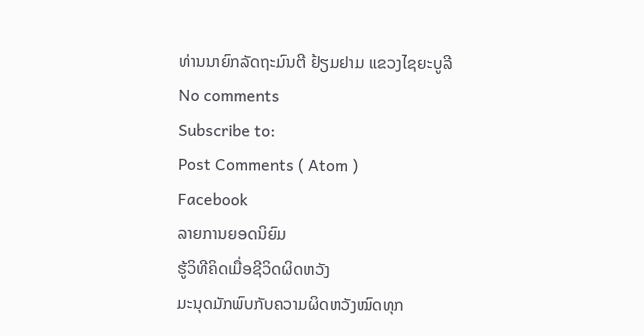ທ່ານນາຍົກລັດຖະມົນຕີ ຢ້ຽມຢາມ ແຂວງໄຊຍະບູລີ
No comments
Subscribe to:
Post Comments ( Atom )
Facebook
ລາຍການຍອດນິຍົມ
ຮູ້ວິທີຄິດເມື່ອຊີວິດຜິດຫວັງ
ມະນຸດມັກພົບກັບຄວາມຜິດຫວັງໝົດທຸກ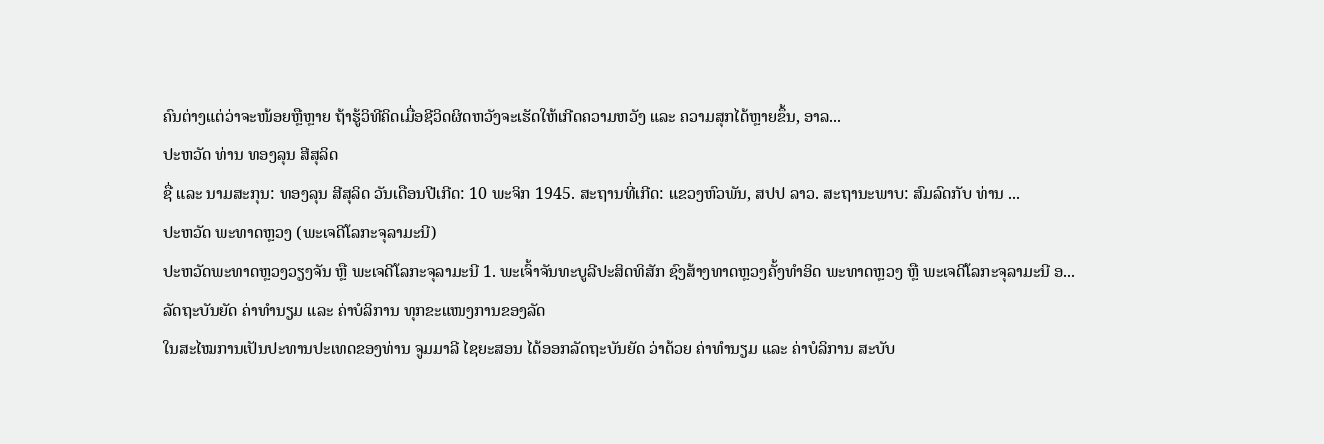ຄົນຕ່າງແຕ່ວ່າຈະໜ້ອຍຫຼືຫຼາຍ ຖ້າຮູ້ວິທີຄິດເມື່ອຊີວິດຜິດຫວັງຈະເຮັດໃຫ້ເກີດຄວາມຫວັງ ແລະ ຄວາມສຸກໄດ້ຫຼາຍຂຶ້ນ, ອາລ...
ປະຫວັດ ທ່ານ ທອງລຸນ ສີສຸລິດ
ຊື່ ແລະ ນາມສະກຸນ: ທອງລຸນ ສີສຸລິດ ວັນເດືອນປີເກີດ: 10 ພະຈິກ 1945. ສະຖານທີ່ເກີດ: ແຂວງຫົວພັນ, ສປປ ລາວ. ສະຖານະພາບ: ສົມລົດກັບ ທ່ານ ...
ປະຫວັດ ພະທາດຫຼວງ (ພະເຈດີໂລກະຈຸລາມະນີ)
ປະຫວັດພະທາດຫຼວງວຽງຈັນ ຫຼື ພະເຈດີໂລກະຈຸລາມະນີ 1. ພະເຈົ້າຈັນທະບູລີປະສິດທິສັກ ຊົງສ້າງທາດຫຼວງຄັ້ງທຳອິດ ພະທາດຫຼວງ ຫຼື ພະເຈດີໂລກະຈຸລາມະນີ ອ...
ລັດຖະບັນຍັດ ຄ່າທຳນຽມ ແລະ ຄ່າບໍລິການ ທຸກຂະແໜງການຂອງລັດ
ໃນສະໄໝການເປັນປະທານປະເທດຂອງທ່ານ ຈູມມາລີ ໄຊຍະສອນ ໄດ້ອອກລັດຖະບັນຍັດ ວ່າດ້ວຍ ຄ່າທຳນຽມ ແລະ ຄ່າບໍລິການ ສະບັບ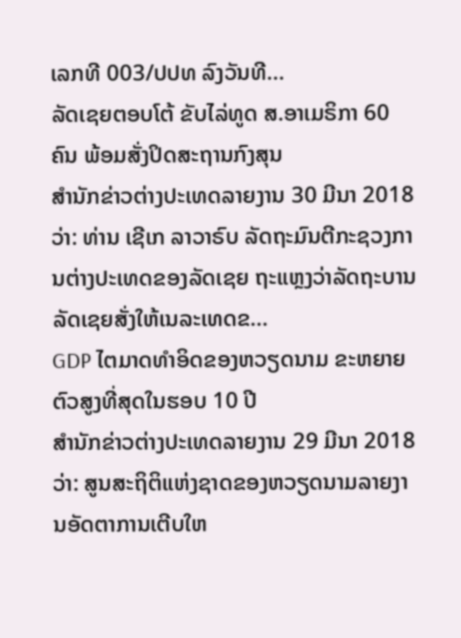ເລກທີ 003/ປປທ ລົງວັນທີ...
ລັດເຊຍຕອບໂຕ້ ຂັບໄລ່ທູດ ສ.ອາເມຣິກາ 60 ຄົນ ພ້ອມສັ່ງປິດສະຖານກົງສຸນ
ສຳນັກຂ່າວຕ່າງປະເທດລາຍງານ 30 ມີນາ 2018 ວ່າ: ທ່ານ ເຊີເກ ລາວາຣົບ ລັດຖະມົນຕີກະຊວງການຕ່າງປະເທດຂອງລັດເຊຍ ຖະແຫຼງວ່າລັດຖະບານລັດເຊຍສັ່ງໃຫ້ເນລະເທດຂ...
GDP ໄຕມາດທຳອິດຂອງຫວຽດນາມ ຂະຫຍາຍຕົວສູງທີ່ສຸດໃນຮອບ 10 ປີ
ສຳນັກຂ່າວຕ່າງປະເທດລາຍງານ 29 ມີນາ 2018 ວ່າ: ສູນສະຖິຕິແຫ່ງຊາດຂອງຫວຽດນາມລາຍງານອັດຕາການເຕີບໃຫ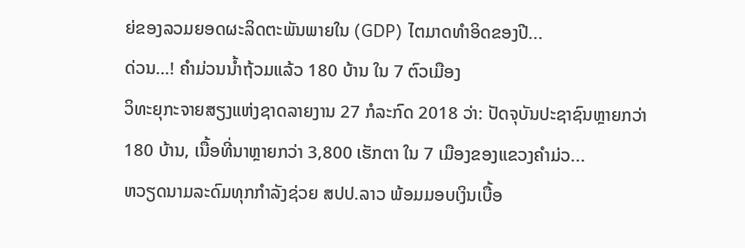ຍ່ຂອງລວມຍອດຜະລິດຕະພັນພາຍໃນ (GDP) ໄຕມາດທຳອິດຂອງປີ...
ດ່ວນ…! ຄຳມ່ວນນ້ຳຖ້ວມແລ້ວ 180 ບ້ານ ໃນ 7 ຕົວເມືອງ
ວິທະຍຸກະຈາຍສຽງແຫ່ງຊາດລາຍງານ 27 ກໍລະກົດ 2018 ວ່າ: ປັດຈຸບັນປະຊາຊົນຫຼາຍກວ່າ 180 ບ້ານ, ເນື້ອທີ່ນາຫຼາຍກວ່າ 3,800 ເຮັກຕາ ໃນ 7 ເມືອງຂອງແຂວງຄຳມ່ວ...
ຫວຽດນາມລະດົມທຸກກຳລັງຊ່ວຍ ສປປ.ລາວ ພ້ອມມອບເງິນເບື້ອ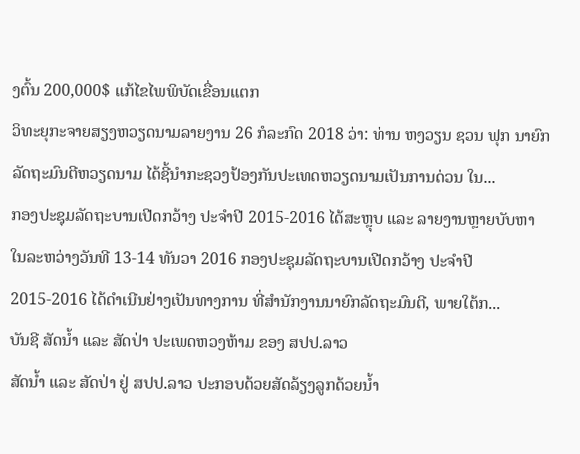ງຕົ້ນ 200,000$ ແກ້ໄຂໄພພິບັດເຂື່ອນແຕກ
ວິທະຍຸກະຈາຍສຽງຫວຽດນາມລາຍງານ 26 ກໍລະກົດ 2018 ວ່າ: ທ່ານ ຫງວຽນ ຊວນ ຟຸກ ນາຍົກລັດຖະມົນຕີຫວຽດນາມ ໄດ້ຊີ້ນຳກະຊວງປ້ອງກັນປະເທດຫວຽດນາມເປັນການດ່ວນ ໃນ...
ກອງປະຊຸມລັດຖະບານເປີດກວ້າງ ປະຈຳປີ 2015-2016 ໄດ້ສະຫຼຸບ ແລະ ລາຍງານຫຼາຍບັບຫາ
ໃນລະຫວ່າງວັນທີ 13-14 ທັນວາ 2016 ກອງປະຊຸມລັດຖະບານເປີດກວ້າງ ປະຈຳປີ 2015-2016 ໄດ້ດໍາເນີນຢ່າງເປັນທາງການ ທີ່ສຳນັກງານນາຍົກລັດຖະມົນຕີ, ພາຍໃຕ້ກ...
ບັນຊີ ສັດນ້ຳ ແລະ ສັດປ່າ ປະເພດຫວງຫ້າມ ຂອງ ສປປ.ລາວ
ສັດນ້ຳ ແລະ ສັດປ່າ ຢູ່ ສປປ.ລາວ ປະກອບດ້ວຍສັດລ້ຽງລູກດ້ວຍນ້ຳ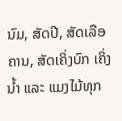ນົມ, ສັດປີ, ສັດເລືອຄານ, ສັດເຄິ່ງບົກ ເຄິ່ງນ້ຳ ແລະ ແມງໄມ້ທຸກ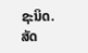ຊະນິດ. ສັດ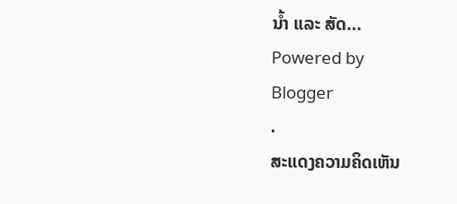ນ້ຳ ແລະ ສັດ...
Powered by
Blogger
.
ສະແດງຄວາມຄິດເຫັນ